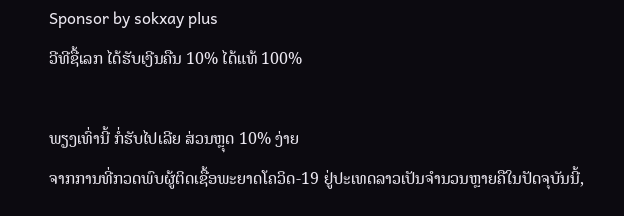Sponsor by sokxay plus
ວີທີຊື້ເລກ ໄດ້ຮັບເງີນຄືນ 10% ໄດ້ແທ້ 100%

ພຽງເທົ່ານີ້ ກໍ່ຮັບໄປເລີຍ ສ່ວນຫຼຸດ 10% ງ່າຍ
ຈາກການທີ່ກວດພົບຜູ້ຕິດເຊື້ອພະຍາດໂຄວິດ-19 ຢູ່ປະເທດລາວເປັນຈໍານວນຫຼາຍຄືໃນປັດຈຸບັນນີ້,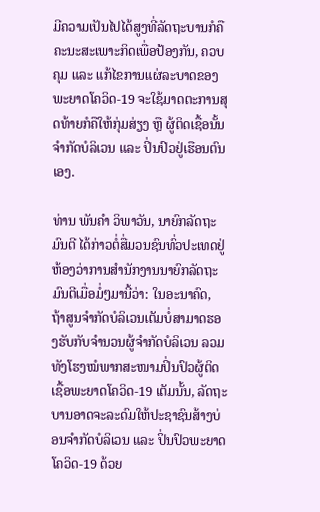ມີຄວາມເປັນໄປໄດ້ສູງທີ່ລັດຖະບານກໍຄືຄະນະສະເພາະກິດເພື່ອປ້ອງກັນ, ຄວບຄຸມ ແລະ ແກ້ໄຂການແຜ່ລະບາດຂອງພະຍາດໂຄວິດ-19 ຈະໃຊ້ມາດຕະການສຸດທ້າຍກໍຄືໃຫ້ກຸ່ມສ່ຽງ ຫຼື ຜູ້ຕິດເຊື້ອນັ້ນ ຈໍາກັດບໍລິເວນ ແລະ ປິ່ນປົວຢູ່ເຮືອນຕົນເອງ.

ທ່ານ ພັນຄໍາ ວິພາວັນ, ນາຍົກລັດຖະມົນຕີ ໄດ້ກ່າວຕໍ່ສື່ມວນຊົນທົ່ວປະເທດຢູ່ຫ້ອງວ່າການສໍານັກງານນາຍົກລັດຖະມົນຕີເມື່ອມໍ່ໆມານີ້ວ່າ: ໃນອະນາຄົດ, ຖ້າສູນຈໍາກັດບໍລິເວນເຕັມບໍ່ສາມາດຮອງຮັບກັບຈໍານວນຜູ້ຈໍາກັດບໍລິເວນ ລວມທັງໂຮງໝໍພາກສະໜາມປິ່ນປົວຜູ້ຕິດເຊື້ອພະຍາດໂຄວິດ-19 ເຕັມນັ້ນ, ລັດຖະບານອາດຈະລະດົມໃຫ້ປະຊາຊົນສ້າງບ່ອນຈໍາກັດບໍລິເວນ ແລະ ປິ່ນປົວພະຍາດໂຄວິດ-19 ດ້ວຍ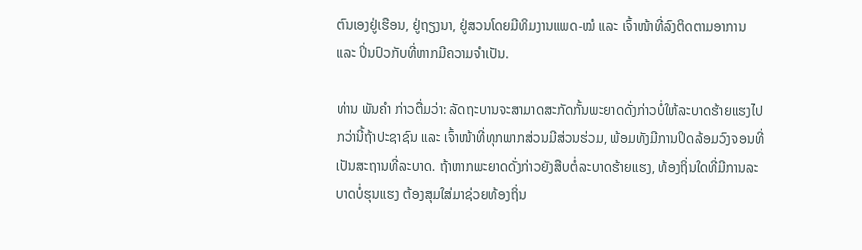ຕົນເອງຢູ່ເຮືອນ, ຢູ່ຖຽງນາ, ຢູ່ສວນໂດຍມີທິມງານແພດ-ໝໍ ແລະ ເຈົ້າໜ້າທີ່ລົງຕິດຕາມອາການ ແລະ ປິ່ນປົວກັບທີ່ຫາກມີຄວາມຈໍາເປັນ.

ທ່ານ ພັນຄໍາ ກ່າວຕື່ມວ່າ: ລັດຖະບານຈະສາມາດສະກັດກັ້ນພະຍາດດັ່ງກ່າວບໍ່ໃຫ້ລະບາດຮ້າຍແຮງໄປກວ່ານີ້ຖ້າປະຊາຊົນ ແລະ ເຈົ້າໜ້າທີ່ທຸກພາກສ່ວນມີສ່ວນຮ່ວມ, ພ້ອມທັງມີການປິດລ້ອມວົງຈອນທີ່ເປັນສະຖານທີ່ລະບາດ. ຖ້າຫາກພະຍາດດັ່ງກ່າວຍັງສືບຕໍ່ລະບາດຮ້າຍແຮງ, ທ້ອງຖິ່ນໃດທີ່ມີການລະບາດບໍ່ຮຸນແຮງ ຕ້ອງສຸມໃສ່ມາຊ່ວຍທ້ອງຖິ່ນ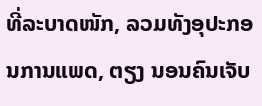ທີ່ລະບາດໜັກ, ລວມທັງອຸປະກອນການແພດ, ຕຽງ ນອນຄົນເຈັບ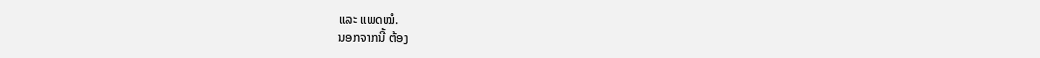ແລະ ແພດໝໍ.
ນອກຈາກນີ້ ຕ້ອງ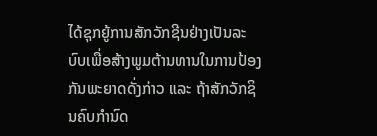ໄດ້ຊຸກຍູ້ການສັກວັກຊີນຢ່າງເປັນລະບົບເພື່ອສ້າງພູມຕ້ານທານໃນການປ້ອງກັນພະຍາດດັ່ງກ່າວ ແລະ ຖ້າສັກວັກຊິນຄົບກໍານົດ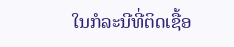ໃນກໍລະນີທີ່ຕິດເຊື້ອ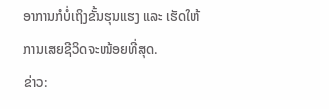ອາການກໍບໍ່ເຖິງຂັ້ນຮຸນແຮງ ແລະ ເຮັດໃຫ້ການເສຍຊີວິດຈະໜ້ອຍທີ່ສຸດ.
ຂ່າວ: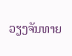ວຽງຈັນທາຍ